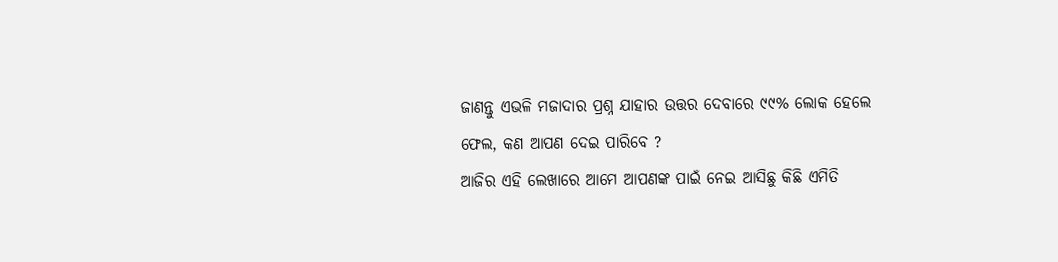ଜାଣନ୍ତୁ ଏଭଳି ମଜାଦାର ପ୍ରଶ୍ନ ଯାହାର ଉତ୍ତର ଦେବାରେ ୯୯% ଲୋକ ହେଲେ ଫେଲ, କଣ ଆପଣ ଦେଇ ପାରିବେ ?
ଆଜିର ଏହି ଲେଖାରେ ଆମେ ଆପଣଙ୍କ ପାଇଁ ନେଇ ଆସିଛୁ କିଛି ଏମିତି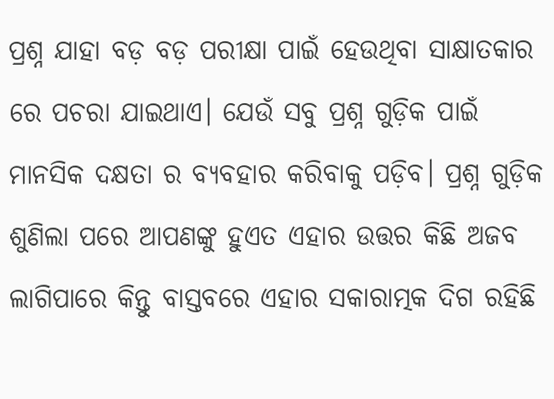ପ୍ରଶ୍ନ ଯାହା ବଡ଼ ବଡ଼ ପରୀକ୍ଷା ପାଇଁ ହେଉଥିବା ସାକ୍ଷାତକାର ରେ ପଚରା ଯାଇଥାଏ। ଯେଉଁ ସବୁ ପ୍ରଶ୍ନ ଗୁଡ଼ିକ ପାଇଁ ମାନସିକ ଦକ୍ଷତା ର ବ୍ୟବହାର କରିବାକୁ ପଡ଼ିବ। ପ୍ରଶ୍ନ ଗୁଡ଼ିକ ଶୁଣିଲା ପରେ ଆପଣଙ୍କୁ ହୁଏତ ଏହାର ଉତ୍ତର କିଛି ଅଜବ ଲାଗିପାରେ କିନ୍ତୁ ବାସ୍ତବରେ ଏହାର ସକାରାତ୍ମକ ଦିଗ ରହିଛି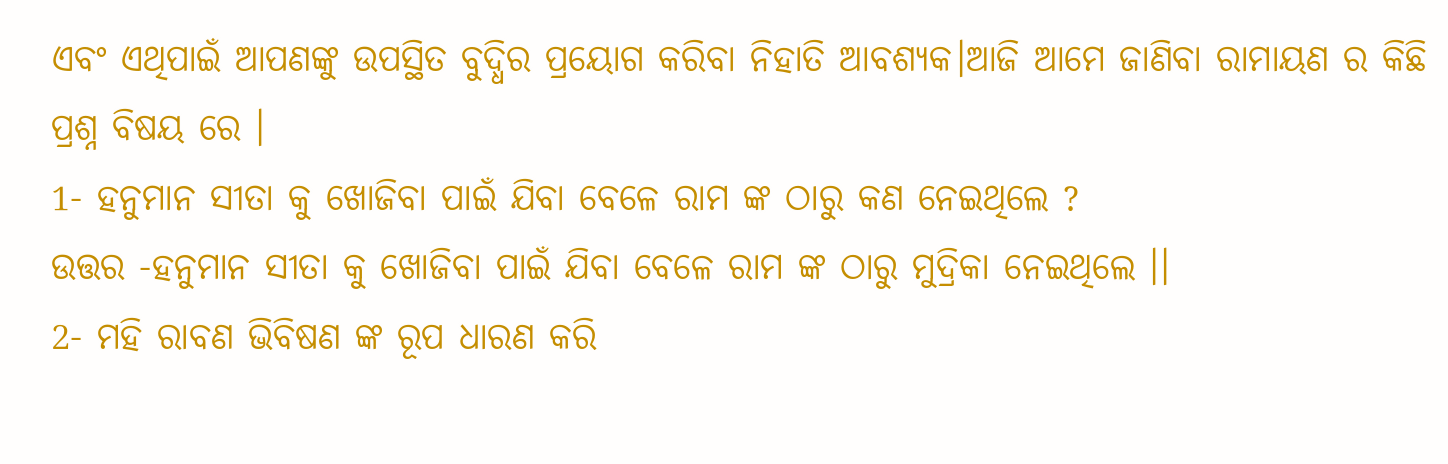ଏବଂ ଏଥିପାଇଁ ଆପଣଙ୍କୁ ଉପସ୍ଥିତ ବୁଦ୍ଧିର ପ୍ରୟୋଗ କରିବା ନିହାତି ଆବଶ୍ୟକ।ଆଜି ଆମେ ଜାଣିବା ରାମାୟଣ ର କିଛି ପ୍ରଶ୍ନ ବିଷୟ ରେ ।
1- ହନୁମାନ ସୀତା କୁ ଖୋଜିବା ପାଇଁ ଯିବା ବେଳେ ରାମ ଙ୍କ ଠାରୁ କଣ ନେଇଥିଲେ ?
ଉତ୍ତର -ହନୁମାନ ସୀତା କୁ ଖୋଜିବା ପାଇଁ ଯିବା ବେଳେ ରାମ ଙ୍କ ଠାରୁ ମୁଦ୍ରିକା ନେଇଥିଲେ ।।
2- ମହି ରାବଣ ଭିବିଷଣ ଙ୍କ ରୂପ ଧାରଣ କରି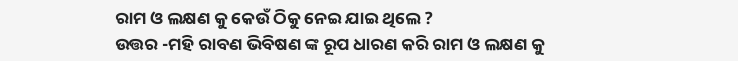ରାମ ଓ ଲକ୍ଷଣ କୁ କେଉଁ ଠିକୁ ନେଇ ଯାଇ ଥିଲେ ?
ଉତ୍ତର -ମହି ରାବଣ ଭିବିଷଣ ଙ୍କ ରୂପ ଧାରଣ କରି ରାମ ଓ ଲକ୍ଷଣ କୁ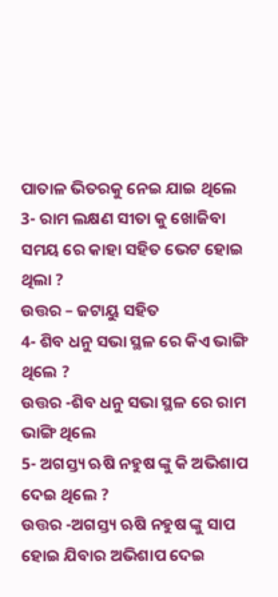ପାତାଳ ଭିତରକୁ ନେଇ ଯାଇ ଥିଲେ
3- ରାମ ଲକ୍ଷଣ ସୀତା କୁ ଖୋଜିବା ସମୟ ରେ କାହା ସହିତ ଭେଟ ହୋଇ ଥିଲା ?
ଉତ୍ତର – ଜଟାୟୁ ସହିତ
4- ଶିବ ଧନୁ ସଭା ସ୍ଥଳ ରେ କିଏ ଭାଙ୍ଗି ଥିଲେ ?
ଉତ୍ତର -ଶିବ ଧନୁ ସଭା ସ୍ଥଳ ରେ ରାମ ଭାଙ୍ଗି ଥିଲେ
5- ଅଗସ୍ତ୍ୟ ଋଷି ନହୁଷ ଙ୍କୁ କି ଅଭିଶାପ ଦେଇ ଥିଲେ ?
ଉତ୍ତର -ଅଗସ୍ତ୍ୟ ଋଷି ନହୁଷ ଙ୍କୁ ସାପ ହୋଇ ଯିବାର ଅଭିଶାପ ଦେଇ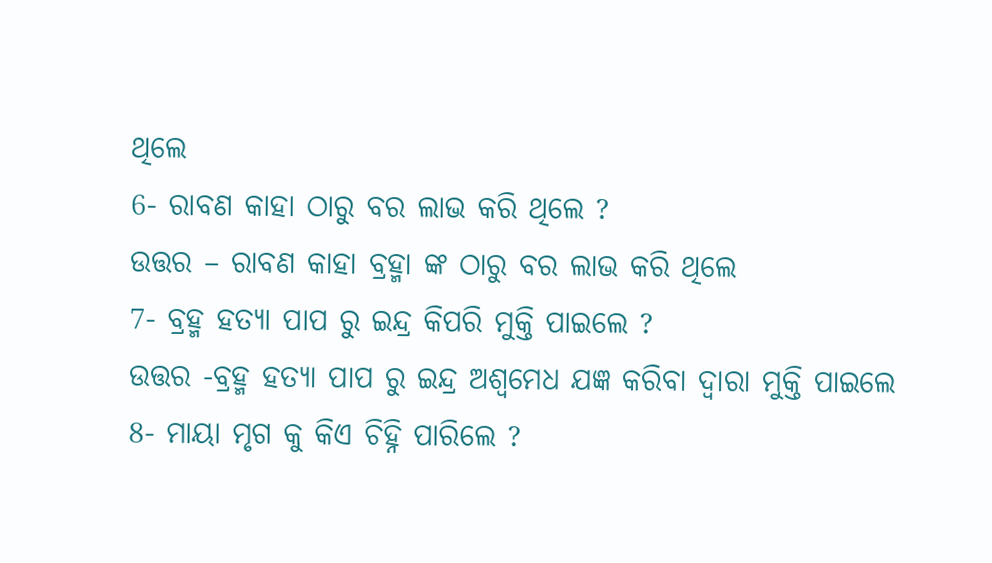ଥିଲେ
6- ରାବଣ କାହା ଠାରୁ ବର ଲାଭ କରି ଥିଲେ ?
ଉତ୍ତର – ରାବଣ କାହା ବ୍ରହ୍ମା ଙ୍କ ଠାରୁ ବର ଲାଭ କରି ଥିଲେ
7- ବ୍ରହ୍ମ ହତ୍ୟା ପାପ ରୁ ଇନ୍ଦ୍ର କିପରି ମୁକ୍ତି ପାଇଲେ ?
ଉତ୍ତର -ବ୍ରହ୍ମ ହତ୍ୟା ପାପ ରୁ ଇନ୍ଦ୍ର ଅଶ୍ଵମେଧ ଯଜ୍ଞ କରିବା ଦ୍ଵାରା ମୁକ୍ତି ପାଇଲେ
8- ମାୟା ମୃଗ କୁ କିଏ ଚିହ୍ନି ପାରିଲେ ?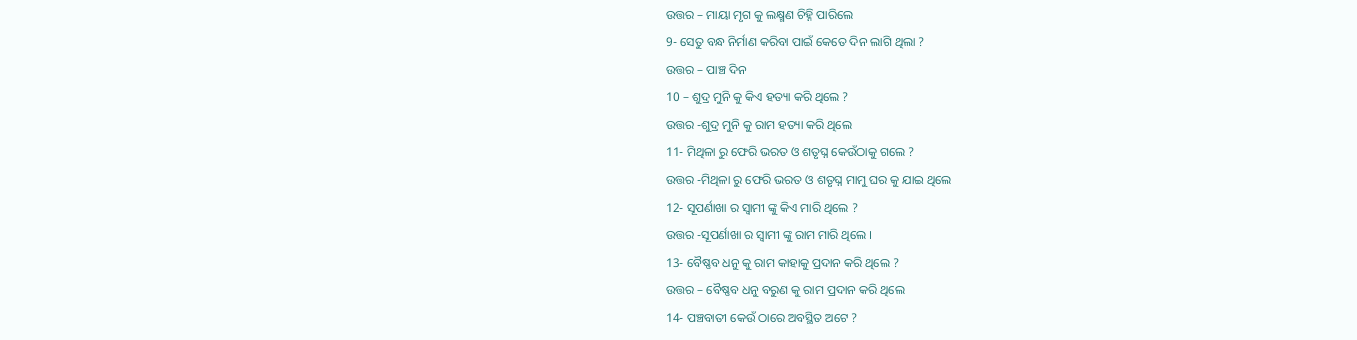ଉତ୍ତର – ମାୟା ମୃଗ କୁ ଲକ୍ଷ୍ମଣ ଚିହ୍ନି ପାରିଲେ
9- ସେତୁ ବନ୍ଧ ନିର୍ମାଣ କରିବା ପାଇଁ କେତେ ଦିନ ଲାଗି ଥିଲା ?
ଉତ୍ତର – ପାଞ୍ଚ ଦିନ
10 – ଶୁଦ୍ର ମୁନି କୁ କିଏ ହତ୍ୟା କରି ଥିଲେ ?
ଉତ୍ତର -ଶୁଦ୍ର ମୁନି କୁ ରାମ ହତ୍ୟା କରି ଥିଲେ
11- ମିଥିଳା ରୁ ଫେରି ଭରତ ଓ ଶତୃଘ୍ନ କେଉଁଠାକୁ ଗଲେ ?
ଉତ୍ତର -ମିଥିଳା ରୁ ଫେରି ଭରତ ଓ ଶତୃଘ୍ନ ମାମୁ ଘର କୁ ଯାଇ ଥିଲେ
12- ସୂପର୍ଣାଖା ର ସ୍ବାମୀ ଙ୍କୁ କିଏ ମାରି ଥିଲେ ?
ଉତ୍ତର -ସୂପର୍ଣାଖା ର ସ୍ବାମୀ ଙ୍କୁ ରାମ ମାରି ଥିଲେ ।
13- ବୈଷ୍ଣବ ଧନୁ କୁ ରାମ କାହାକୁ ପ୍ରଦାନ କରି ଥିଲେ ?
ଉତ୍ତର – ବୈଷ୍ଣବ ଧନୁ ବରୁଣ କୁ ରାମ ପ୍ରଦାନ କରି ଥିଲେ
14- ପଞ୍ଚବାତୀ କେଉଁ ଠାରେ ଅବସ୍ଥିତ ଅଟେ ?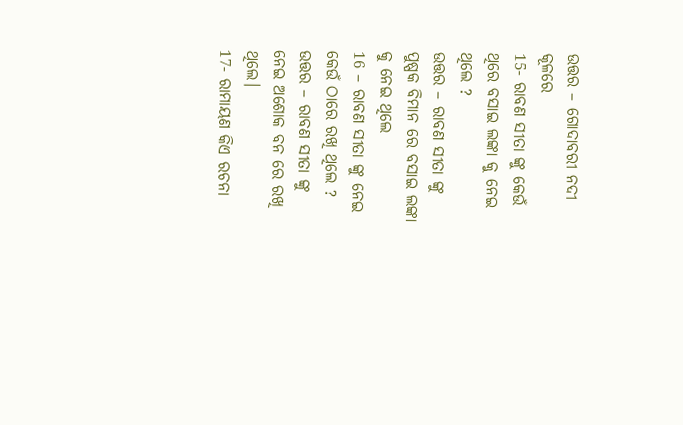ଉତ୍ତର – ଗୋଦାବରୀ ନଦୀ କୂଳରେ
15- ରାବଣ ସୀତା ଙ୍କୁ କେଉଁ ଥିରେ ବସାଇ ଲଙ୍କା କୁ ନେଇ ଥିଲେ ?
ଉତ୍ତର – ରାବଣ ସୀତା ଙ୍କୁ ପୁଷ୍ପକ ବିମାନ ରେ ବସାଇ ଲଙ୍କା କୁ ନେଇ ଥିଲେ
16 – ରାବଣ ସୀତା ଙ୍କୁ ନେଇ କେଉଁ ଠାରେ ରଖି ଥିଲେ ?
ଉତ୍ତର – ରାବଣ ସୀତା ଙ୍କୁ ନେଇ ଅଶୋକ ବନ ରେ ରଖି ଥିଲେ।
17- ରାମାୟଣ କିଏ ରଚନା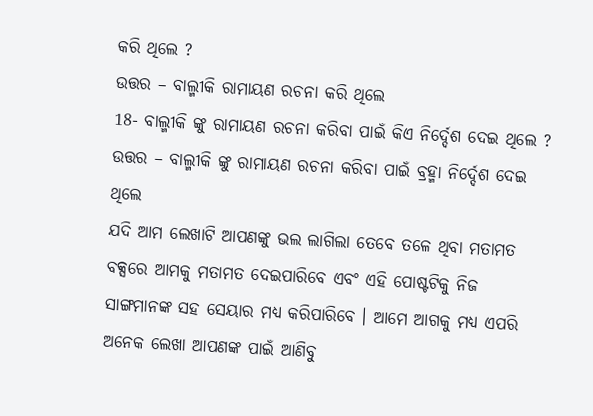କରି ଥିଲେ ?
ଉତ୍ତର – ବାଲ୍ମୀକି ରାମାୟଣ ରଚନା କରି ଥିଲେ
18- ବାଲ୍ମୀକି ଙ୍କୁ ରାମାୟଣ ରଚନା କରିବା ପାଇଁ କିଏ ନିର୍ଦ୍ଦେଶ ଦେଇ ଥିଲେ ?
ଉତ୍ତର – ବାଲ୍ମୀକି ଙ୍କୁ ରାମାୟଣ ରଚନା କରିବା ପାଇଁ ବ୍ରହ୍ମା ନିର୍ଦ୍ଦେଶ ଦେଇ ଥିଲେ
ଯଦି ଆମ ଲେଖାଟି ଆପଣଙ୍କୁ ଭଲ ଲାଗିଲା ତେବେ ତଳେ ଥିବା ମତାମତ ବକ୍ସରେ ଆମକୁ ମତାମତ ଦେଇପାରିବେ ଏବଂ ଏହି ପୋଷ୍ଟଟିକୁ ନିଜ ସାଙ୍ଗମାନଙ୍କ ସହ ସେୟାର ମଧ୍ୟ କରିପାରିବେ । ଆମେ ଆଗକୁ ମଧ୍ୟ ଏପରି ଅନେକ ଲେଖା ଆପଣଙ୍କ ପାଇଁ ଆଣିବୁ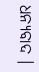ଧନ୍ୟବାଦ ।